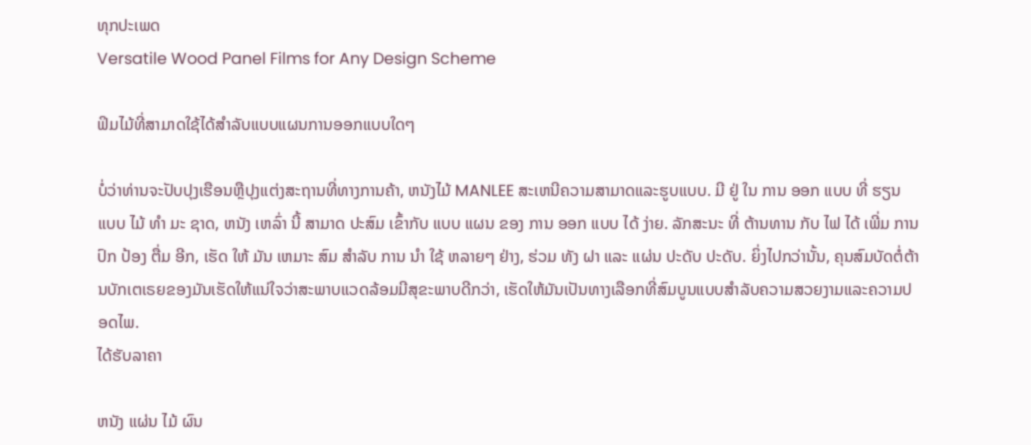ທຸກປະເພດ
Versatile Wood Panel Films for Any Design Scheme

ຟິມໄມ້ທີ່ສາມາດໃຊ້ໄດ້ສໍາລັບແບບແຜນການອອກແບບໃດໆ

ບໍ່ວ່າທ່ານຈະປັບປຸງເຮືອນຫຼືປຸງແຕ່ງສະຖານທີ່ທາງການຄ້າ, ຫນັງໄມ້ MANLEE ສະເຫນີຄວາມສາມາດແລະຮູບແບບ. ມີ ຢູ່ ໃນ ການ ອອກ ແບບ ທີ່ ຮຽນ ແບບ ໄມ້ ທໍາ ມະ ຊາດ, ຫນັງ ເຫລົ່າ ນີ້ ສາມາດ ປະສົມ ເຂົ້າກັບ ແບບ ແຜນ ຂອງ ການ ອອກ ແບບ ໄດ້ ງ່າຍ. ລັກສະນະ ທີ່ ຕ້ານທານ ກັບ ໄຟ ໄດ້ ເພີ່ມ ການ ປົກ ປ້ອງ ຕື່ມ ອີກ, ເຮັດ ໃຫ້ ມັນ ເຫມາະ ສົມ ສໍາລັບ ການ ນໍາ ໃຊ້ ຫລາຍໆ ຢ່າງ, ຮ່ວມ ທັງ ຝາ ແລະ ແຜ່ນ ປະດັບ ປະດັບ. ຍິ່ງໄປກວ່ານັ້ນ, ຄຸນສົມບັດຕໍ່ຕ້ານບັກເຕເຣຍຂອງມັນເຮັດໃຫ້ແນ່ໃຈວ່າສະພາບແວດລ້ອມມີສຸຂະພາບດີກວ່າ, ເຮັດໃຫ້ມັນເປັນທາງເລືອກທີ່ສົມບູນແບບສໍາລັບຄວາມສວຍງາມແລະຄວາມປອດໄພ.
ໄດ້ຮັບລາຄາ

ຫນັງ ແຜ່ນ ໄມ້ ຜົນ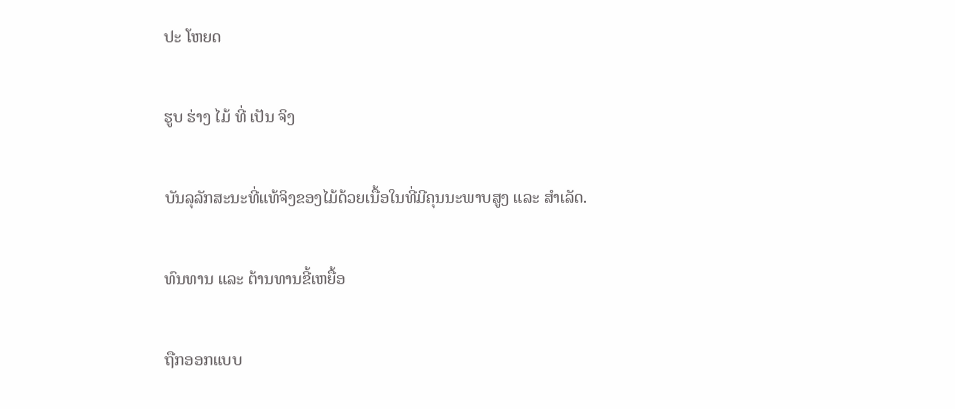ປະ ໂຫຍດ

ຮູບ ຮ່າງ ໄມ້ ທີ່ ເປັນ ຈິງ

ບັນລຸລັກສະນະທີ່ແທ້ຈິງຂອງໄມ້ດ້ວຍເນື້ອໃນທີ່ມີຄຸນນະພາບສູງ ແລະ ສໍາເລັດ.

ທົນທານ ແລະ ຕ້ານທານຂີ້ເຫຍື້ອ

ຖືກອອກແບບ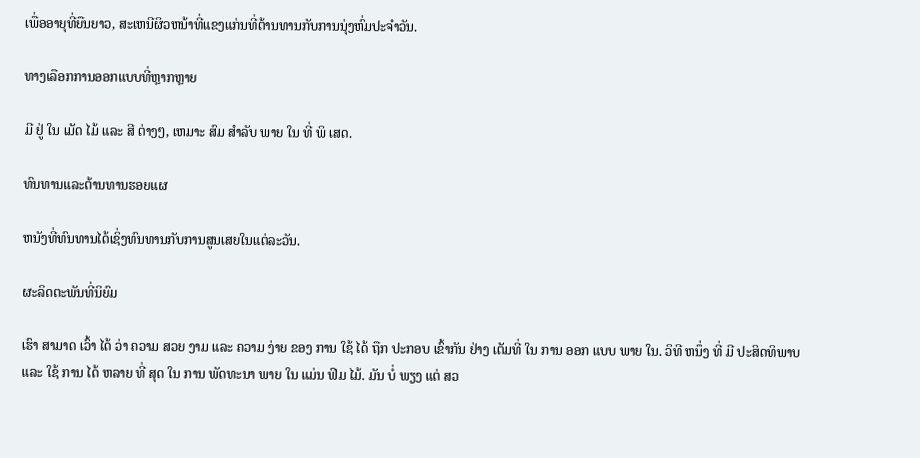ເພື່ອອາຍຸທີ່ຍືນຍາວ, ສະເຫນີຜິວຫນ້າທີ່ແຂງແກ່ນທີ່ຕ້ານທານກັບການນຸ່ງຫົ່ມປະຈໍາວັນ.

ທາງເລືອກການອອກແບບທີ່ຫຼາກຫຼາຍ

ມີ ຢູ່ ໃນ ເມັດ ໄມ້ ແລະ ສີ ຕ່າງໆ, ເຫມາະ ສົມ ສໍາລັບ ພາຍ ໃນ ທີ່ ພິ ເສດ.

ທົນທານແລະຕ້ານທານຮອຍແຜ

ຫນັງທີ່ທົນທານໄດ້ເຊິ່ງທົນທານກັບການສູນເສຍໃນແຕ່ລະວັນ.

ຜະລິດຕະພັນທີ່ນິຍົມ

ເຮົາ ສາມາດ ເວົ້າ ໄດ້ ວ່າ ຄວາມ ສວຍ ງາມ ແລະ ຄວາມ ງ່າຍ ຂອງ ການ ໃຊ້ ໄດ້ ຖືກ ປະກອບ ເຂົ້າກັນ ຢ່າງ ເຕັມທີ່ ໃນ ການ ອອກ ແບບ ພາຍ ໃນ. ວິທີ ຫນຶ່ງ ທີ່ ມີ ປະສິດທິພາບ ແລະ ໃຊ້ ການ ໄດ້ ຫລາຍ ທີ່ ສຸດ ໃນ ການ ພັດທະນາ ພາຍ ໃນ ແມ່ນ ຟິມ ໄມ້. ມັນ ບໍ່ ພຽງ ແຕ່ ສວ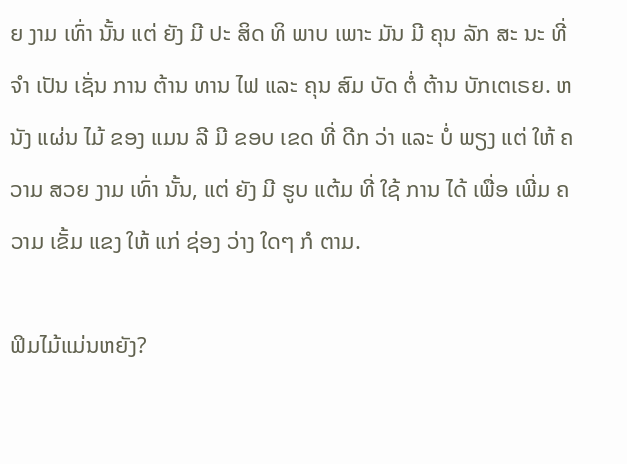ຍ ງາມ ເທົ່າ ນັ້ນ ແຕ່ ຍັງ ມີ ປະ ສິດ ທິ ພາບ ເພາະ ມັນ ມີ ຄຸນ ລັກ ສະ ນະ ທີ່ ຈໍາ ເປັນ ເຊັ່ນ ການ ຕ້ານ ທານ ໄຟ ແລະ ຄຸນ ສົມ ບັດ ຕໍ່ ຕ້ານ ບັກເຕເຣຍ. ຫນັງ ແຜ່ນ ໄມ້ ຂອງ ແມນ ລີ ມີ ຂອບ ເຂດ ທີ່ ດີກ ວ່າ ແລະ ບໍ່ ພຽງ ແຕ່ ໃຫ້ ຄວາມ ສວຍ ງາມ ເທົ່າ ນັ້ນ, ແຕ່ ຍັງ ມີ ຮູບ ແຕ້ມ ທີ່ ໃຊ້ ການ ໄດ້ ເພື່ອ ເພີ່ມ ຄວາມ ເຂັ້ມ ແຂງ ໃຫ້ ແກ່ ຊ່ອງ ວ່າງ ໃດໆ ກໍ ຕາມ.

ຟິມໄມ້ແມ່ນຫຍັງ?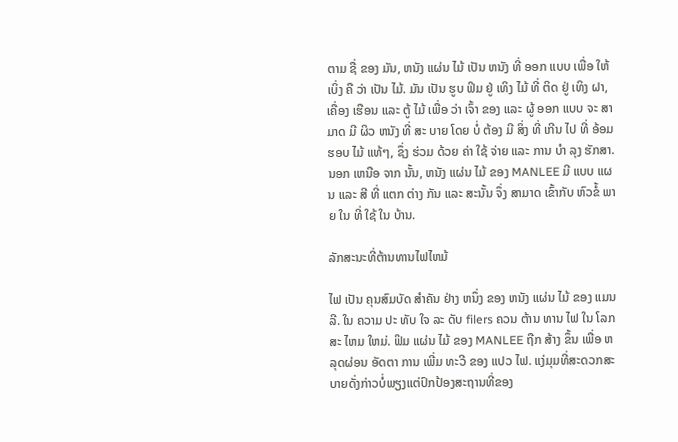ຕາມ ຊື່ ຂອງ ມັນ, ຫນັງ ແຜ່ນ ໄມ້ ເປັນ ຫນັງ ທີ່ ອອກ ແບບ ເພື່ອ ໃຫ້ ເບິ່ງ ຄື ວ່າ ເປັນ ໄມ້. ມັນ ເປັນ ຮູບ ຟິມ ຢູ່ ເທິງ ໄມ້ ທີ່ ຕິດ ຢູ່ ເທິງ ຝາ, ເຄື່ອງ ເຮືອນ ແລະ ຕູ້ ໄມ້ ເພື່ອ ວ່າ ເຈົ້າ ຂອງ ແລະ ຜູ້ ອອກ ແບບ ຈະ ສາ ມາດ ມີ ຜິວ ຫນັງ ທີ່ ສະ ບາຍ ໂດຍ ບໍ່ ຕ້ອງ ມີ ສິ່ງ ທີ່ ເກີນ ໄປ ທີ່ ອ້ອມ ຮອບ ໄມ້ ແທ້ໆ, ຊຶ່ງ ຮ່ວມ ດ້ວຍ ຄ່າ ໃຊ້ ຈ່າຍ ແລະ ການ ບໍາ ລຸງ ຮັກສາ. ນອກ ເຫນືອ ຈາກ ນັ້ນ, ຫນັງ ແຜ່ນ ໄມ້ ຂອງ MANLEE ມີ ແບບ ແຜນ ແລະ ສີ ທີ່ ແຕກ ຕ່າງ ກັນ ແລະ ສະນັ້ນ ຈຶ່ງ ສາມາດ ເຂົ້າກັບ ຫົວຂໍ້ ພາຍ ໃນ ທີ່ ໃຊ້ ໃນ ບ້ານ.

ລັກສະນະທີ່ຕ້ານທານໄຟໄຫມ້

ໄຟ ເປັນ ຄຸນສົມບັດ ສໍາຄັນ ຢ່າງ ຫນຶ່ງ ຂອງ ຫນັງ ແຜ່ນ ໄມ້ ຂອງ ແມນ ລີ. ໃນ ຄວາມ ປະ ທັບ ໃຈ ລະ ດັບ filers ຄວນ ຕ້ານ ທານ ໄຟ ໃນ ໂລກ ສະ ໄຫມ ໃຫມ່. ຟິມ ແຜ່ນ ໄມ້ ຂອງ MANLEE ຖືກ ສ້າງ ຂຶ້ນ ເພື່ອ ຫລຸດຜ່ອນ ອັດຕາ ການ ເພີ່ມ ທະວີ ຂອງ ແປວ ໄຟ. ແງ່ມຸມທີ່ສະດວກສະບາຍດັ່ງກ່າວບໍ່ພຽງແຕ່ປົກປ້ອງສະຖານທີ່ຂອງ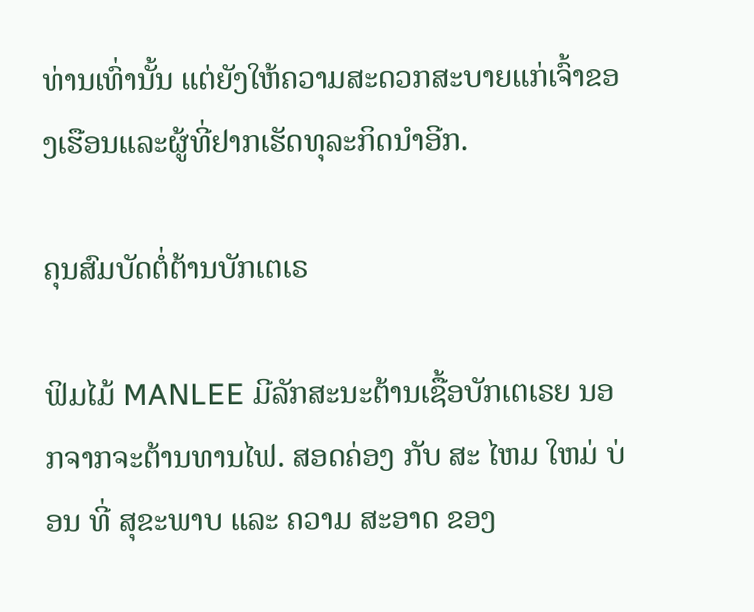ທ່ານເທົ່ານັ້ນ ແຕ່ຍັງໃຫ້ຄວາມສະດວກສະບາຍແກ່ເຈົ້າຂອງເຮືອນແລະຜູ້ທີ່ຢາກເຮັດທຸລະກິດນໍາອີກ.

ຄຸນສົມບັດຕໍ່ຕ້ານບັກເຕເຣ

ຟິມໄມ້ MANLEE ມີລັກສະນະຕ້ານເຊື້ອບັກເຕເຣຍ ນອກຈາກຈະຕ້ານທານໄຟ. ສອດຄ່ອງ ກັບ ສະ ໄຫມ ໃຫມ່ ບ່ອນ ທີ່ ສຸຂະພາບ ແລະ ຄວາມ ສະອາດ ຂອງ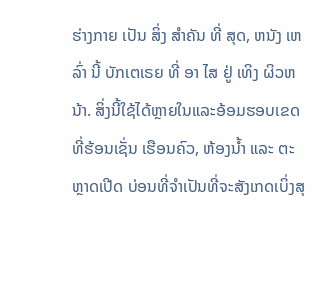ຮ່າງກາຍ ເປັນ ສິ່ງ ສໍາຄັນ ທີ່ ສຸດ, ຫນັງ ເຫລົ່າ ນີ້ ບັກເຕເຣຍ ທີ່ ອາ ໄສ ຢູ່ ເທິງ ຜິວຫນ້າ. ສິ່ງນີ້ໃຊ້ໄດ້ຫຼາຍໃນແລະອ້ອມຮອບເຂດທີ່ຮ້ອນເຊັ່ນ ເຮືອນຄົວ, ຫ້ອງນໍ້າ ແລະ ຕະຫຼາດເປີດ ບ່ອນທີ່ຈໍາເປັນທີ່ຈະສັງເກດເບິ່ງສຸ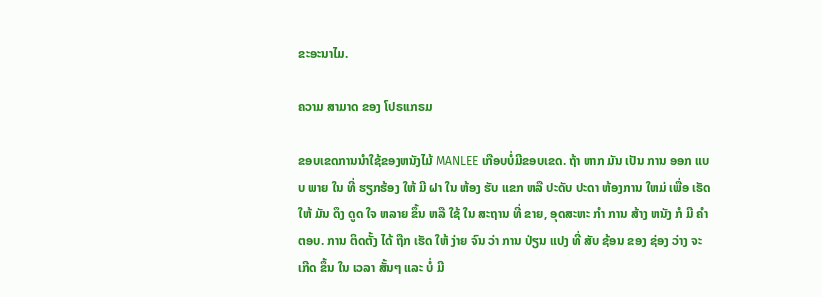ຂະອະນາໄມ.

ຄວາມ ສາມາດ ຂອງ ໂປຣເເກຣມ

ຂອບເຂດການນໍາໃຊ້ຂອງຫນັງໄມ້ MANLEE ເກືອບບໍ່ມີຂອບເຂດ. ຖ້າ ຫາກ ມັນ ເປັນ ການ ອອກ ແບບ ພາຍ ໃນ ທີ່ ຮຽກຮ້ອງ ໃຫ້ ມີ ຝາ ໃນ ຫ້ອງ ຮັບ ແຂກ ຫລື ປະດັບ ປະດາ ຫ້ອງການ ໃຫມ່ ເພື່ອ ເຮັດ ໃຫ້ ມັນ ດຶງ ດູດ ໃຈ ຫລາຍ ຂຶ້ນ ຫລື ໃຊ້ ໃນ ສະຖານ ທີ່ ຂາຍ, ອຸດສະຫະ ກໍາ ການ ສ້າງ ຫນັງ ກໍ ມີ ຄໍາ ຕອບ. ການ ຕິດຕັ້ງ ໄດ້ ຖືກ ເຮັດ ໃຫ້ ງ່າຍ ຈົນ ວ່າ ການ ປ່ຽນ ແປງ ທີ່ ສັບ ຊ້ອນ ຂອງ ຊ່ອງ ວ່າງ ຈະ ເກີດ ຂຶ້ນ ໃນ ເວລາ ສັ້ນໆ ແລະ ບໍ່ ມີ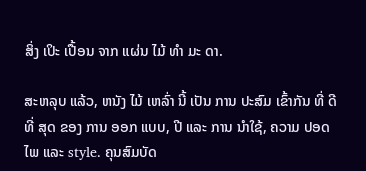ສິ່ງ ເປິະ ເປື້ອນ ຈາກ ແຜ່ນ ໄມ້ ທໍາ ມະ ດາ.

ສະຫລຸບ ແລ້ວ, ຫນັງ ໄມ້ ເຫລົ່າ ນີ້ ເປັນ ການ ປະສົມ ເຂົ້າກັນ ທີ່ ດີ ທີ່ ສຸດ ຂອງ ການ ອອກ ແບບ, ປີ ແລະ ການ ນໍາໃຊ້, ຄວາມ ປອດ ໄພ ແລະ style. ຄຸນສົມບັດ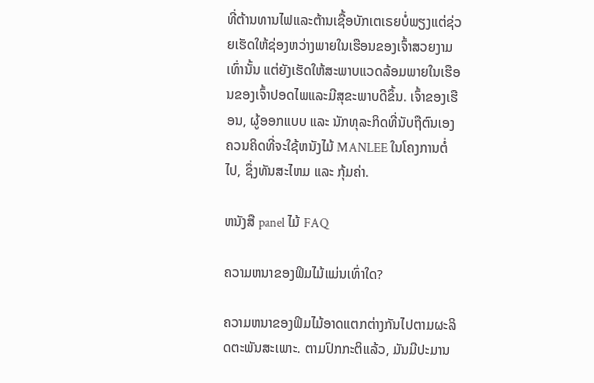ທີ່ຕ້ານທານໄຟແລະຕ້ານເຊື້ອບັກເຕເຣຍບໍ່ພຽງແຕ່ຊ່ວຍເຮັດໃຫ້ຊ່ອງຫວ່າງພາຍໃນເຮືອນຂອງເຈົ້າສວຍງາມເທົ່ານັ້ນ ແຕ່ຍັງເຮັດໃຫ້ສະພາບແວດລ້ອມພາຍໃນເຮືອນຂອງເຈົ້າປອດໄພແລະມີສຸຂະພາບດີຂຶ້ນ. ເຈົ້າຂອງເຮືອນ, ຜູ້ອອກແບບ ແລະ ນັກທຸລະກິດທີ່ນັບຖືຕົນເອງຄວນຄິດທີ່ຈະໃຊ້ຫນັງໄມ້ MANLEE ໃນໂຄງການຕໍ່ໄປ, ຊຶ່ງທັນສະໄຫມ ແລະ ກຸ້ມຄ່າ.

ຫນັງສື panel ໄມ້ FAQ

ຄວາມຫນາຂອງຟິມໄມ້ແມ່ນເທົ່າໃດ?

ຄວາມຫນາຂອງຟິມໄມ້ອາດແຕກຕ່າງກັນໄປຕາມຜະລິດຕະພັນສະເພາະ. ຕາມປົກກະຕິແລ້ວ, ມັນມີປະມານ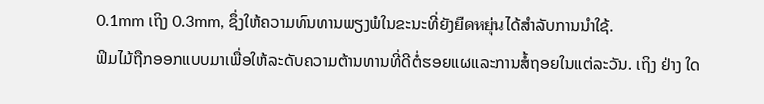0.1mm ເຖິງ 0.3mm, ຊຶ່ງໃຫ້ຄວາມທົນທານພຽງພໍໃນຂະນະທີ່ຍັງยืดหยุ่นໄດ້ສໍາລັບການນໍາໃຊ້.
ຟິມໄມ້ຖືກອອກແບບມາເພື່ອໃຫ້ລະດັບຄວາມຕ້ານທານທີ່ດີຕໍ່ຮອຍແຜແລະການສໍ້ຖອຍໃນແຕ່ລະວັນ. ເຖິງ ຢ່າງ ໃດ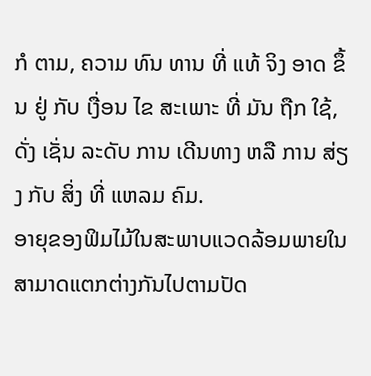ກໍ ຕາມ, ຄວາມ ທົນ ທານ ທີ່ ແທ້ ຈິງ ອາດ ຂຶ້ນ ຢູ່ ກັບ ເງື່ອນ ໄຂ ສະເພາະ ທີ່ ມັນ ຖືກ ໃຊ້, ດັ່ງ ເຊັ່ນ ລະດັບ ການ ເດີນທາງ ຫລື ການ ສ່ຽງ ກັບ ສິ່ງ ທີ່ ແຫລມ ຄົມ.
ອາຍຸຂອງຟິມໄມ້ໃນສະພາບແວດລ້ອມພາຍໃນສາມາດແຕກຕ່າງກັນໄປຕາມປັດ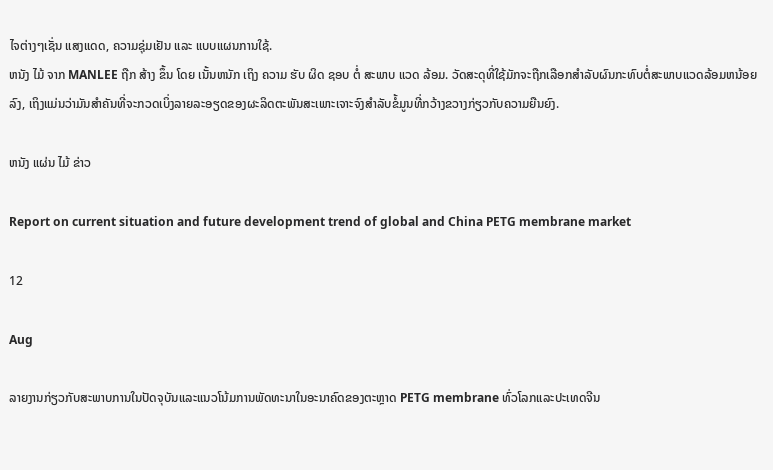ໄຈຕ່າງໆເຊັ່ນ ແສງແດດ, ຄວາມຊຸ່ມເຢັນ ແລະ ແບບແຜນການໃຊ້.
ຫນັງ ໄມ້ ຈາກ MANLEE ຖືກ ສ້າງ ຂຶ້ນ ໂດຍ ເນັ້ນຫນັກ ເຖິງ ຄວາມ ຮັບ ຜິດ ຊອບ ຕໍ່ ສະພາບ ແວດ ລ້ອມ. ວັດສະດຸທີ່ໃຊ້ມັກຈະຖືກເລືອກສໍາລັບຜົນກະທົບຕໍ່ສະພາບແວດລ້ອມຫນ້ອຍລົງ, ເຖິງແມ່ນວ່າມັນສໍາຄັນທີ່ຈະກວດເບິ່ງລາຍລະອຽດຂອງຜະລິດຕະພັນສະເພາະເຈາະຈົງສໍາລັບຂໍ້ມູນທີ່ກວ້າງຂວາງກ່ຽວກັບຄວາມຍືນຍົງ.

ຫນັງ ແຜ່ນ ໄມ້ ຂ່າວ

Report on current situation and future development trend of global and China PETG membrane market

12

Aug

ລາຍງານກ່ຽວກັບສະພາບການໃນປັດຈຸບັນແລະແນວໂນ້ມການພັດທະນາໃນອະນາຄົດຂອງຕະຫຼາດ PETG membrane ທົ່ວໂລກແລະປະເທດຈີນ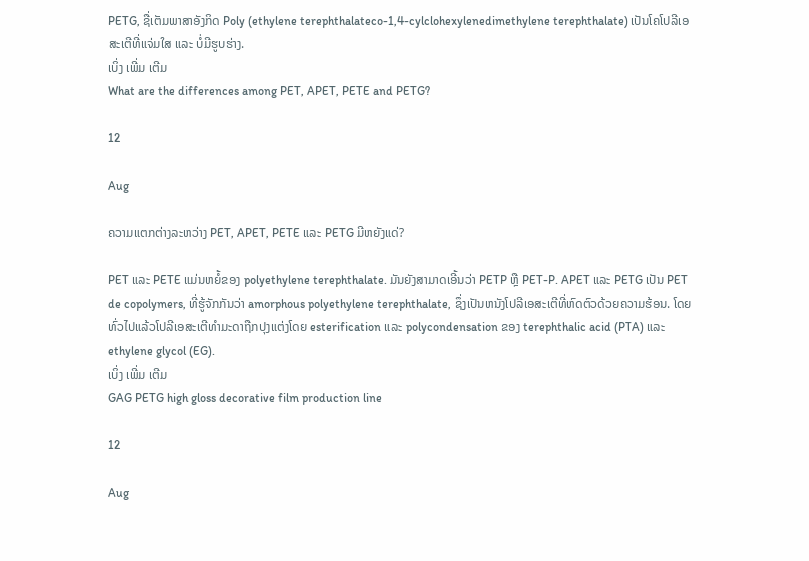PETG, ຊື່ເຕັມພາສາອັງກິດ Poly (ethylene terephthalateco-1,4-cylclohexylenedimethylene terephthalate) ເປັນໂຄໂປລີເອສະເຕີທີ່ແຈ່ມໃສ ແລະ ບໍ່ມີຮູບຮ່າງ.
ເບິ່ງ ເພີ່ມ ເຕີມ
What are the differences among PET, APET, PETE and PETG?

12

Aug

ຄວາມແຕກຕ່າງລະຫວ່າງ PET, APET, PETE ແລະ PETG ມີຫຍັງແດ່?

PET ແລະ PETE ແມ່ນຫຍໍ້ຂອງ polyethylene terephthalate. ມັນຍັງສາມາດເອີ້ນວ່າ PETP ຫຼື PET-P. APET ແລະ PETG ເປັນ PET de copolymers, ທີ່ຮູ້ຈັກກັນວ່າ amorphous polyethylene terephthalate, ຊຶ່ງເປັນຫນັງໂປລີເອສະເຕີທີ່ຫົດຕົວດ້ວຍຄວາມຮ້ອນ. ໂດຍທົ່ວໄປແລ້ວໂປລີເອສະເຕີທໍາມະດາຖືກປຸງແຕ່ງໂດຍ esterification ແລະ polycondensation ຂອງ terephthalic acid (PTA) ແລະ ethylene glycol (EG).
ເບິ່ງ ເພີ່ມ ເຕີມ
GAG PETG high gloss decorative film production line

12

Aug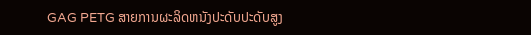GAG PETG ສາຍການຜະລິດຫນັງປະດັບປະດັບສູງ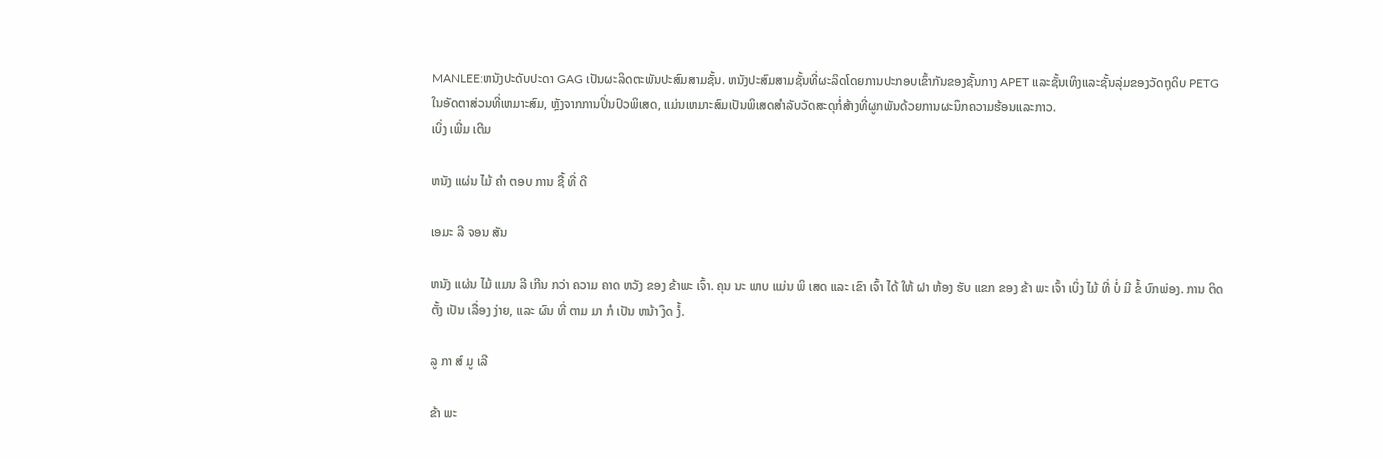MANLEE:ຫນັງປະດັບປະດາ GAG ເປັນຜະລິດຕະພັນປະສົມສາມຊັ້ນ. ຫນັງປະສົມສາມຊັ້ນທີ່ຜະລິດໂດຍການປະກອບເຂົ້າກັນຂອງຊັ້ນກາງ APET ແລະຊັ້ນເທິງແລະຊັ້ນລຸ່ມຂອງວັດຖຸດິບ PETG ໃນອັດຕາສ່ວນທີ່ເຫມາະສົມ, ຫຼັງຈາກການປິ່ນປົວພິເສດ, ແມ່ນເຫມາະສົມເປັນພິເສດສໍາລັບວັດສະດຸກໍ່ສ້າງທີ່ຜູກພັນດ້ວຍການຜະນຶກຄວາມຮ້ອນແລະກາວ.
ເບິ່ງ ເພີ່ມ ເຕີມ

ຫນັງ ແຜ່ນ ໄມ້ ຄໍາ ຕອບ ການ ຊື້ ທີ່ ດີ

ເອມະ ລີ ຈອນ ສັນ

ຫນັງ ແຜ່ນ ໄມ້ ແມນ ລີ ເກີນ ກວ່າ ຄວາມ ຄາດ ຫວັງ ຂອງ ຂ້າພະ ເຈົ້າ. ຄຸນ ນະ ພາບ ແມ່ນ ພິ ເສດ ແລະ ເຂົາ ເຈົ້າ ໄດ້ ໃຫ້ ຝາ ຫ້ອງ ຮັບ ແຂກ ຂອງ ຂ້າ ພະ ເຈົ້າ ເບິ່ງ ໄມ້ ທີ່ ບໍ່ ມີ ຂໍ້ ບົກພ່ອງ. ການ ຕິດຕັ້ງ ເປັນ ເລື່ອງ ງ່າຍ, ແລະ ຜົນ ທີ່ ຕາມ ມາ ກໍ ເປັນ ຫນ້າ ງຶດ ງໍ້.

ລູ ກາ ສ໌ ມູ ເລີ

ຂ້າ ພະ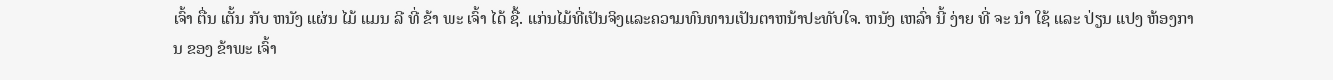ເຈົ້າ ຕື່ນ ເຕັ້ນ ກັບ ຫນັງ ແຜ່ນ ໄມ້ ແມນ ລີ ທີ່ ຂ້າ ພະ ເຈົ້າ ໄດ້ ຊື້. ແກ່ນໄມ້ທີ່ເປັນຈິງແລະຄວາມທົນທານເປັນຕາຫນ້າປະທັບໃຈ. ຫນັງ ເຫລົ່າ ນີ້ ງ່າຍ ທີ່ ຈະ ນໍາ ໃຊ້ ແລະ ປ່ຽນ ແປງ ຫ້ອງການ ຂອງ ຂ້າພະ ເຈົ້າ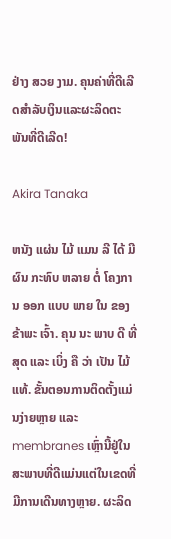ຢ່າງ ສວຍ ງາມ. ຄຸນຄ່າທີ່ດີເລີດສໍາລັບເງິນແລະຜະລິດຕະພັນທີ່ດີເລີດ!

Akira Tanaka

ຫນັງ ແຜ່ນ ໄມ້ ແມນ ລີ ໄດ້ ມີ ຜົນ ກະທົບ ຫລາຍ ຕໍ່ ໂຄງການ ອອກ ແບບ ພາຍ ໃນ ຂອງ ຂ້າພະ ເຈົ້າ. ຄຸນ ນະ ພາບ ດີ ທີ່ ສຸດ ແລະ ເບິ່ງ ຄື ວ່າ ເປັນ ໄມ້ ແທ້. ຂັ້ນຕອນການຕິດຕັ້ງແມ່ນງ່າຍຫຼາຍ ແລະ membranes ເຫຼົ່ານີ້ຢູ່ໃນສະພາບທີ່ດີແມ່ນແຕ່ໃນເຂດທີ່ມີການເດີນທາງຫຼາຍ. ຜະລິດ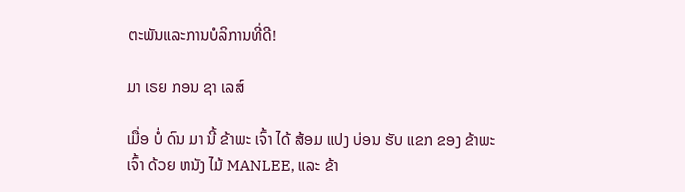ຕະພັນແລະການບໍລິການທີ່ດີ!

ມາ ເຣຍ ກອນ ຊາ ເລສ໌

ເມື່ອ ບໍ່ ດົນ ມາ ນີ້ ຂ້າພະ ເຈົ້າ ໄດ້ ສ້ອມ ແປງ ບ່ອນ ຮັບ ແຂກ ຂອງ ຂ້າພະ ເຈົ້າ ດ້ວຍ ຫນັງ ໄມ້ MANLEE, ແລະ ຂ້າ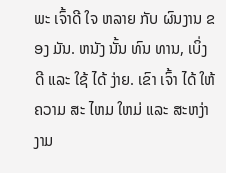ພະ ເຈົ້າດີ ໃຈ ຫລາຍ ກັບ ຜົນງານ ຂອງ ມັນ. ຫນັງ ນັ້ນ ທົນ ທານ, ເບິ່ງ ດີ ແລະ ໃຊ້ ໄດ້ ງ່າຍ. ເຂົາ ເຈົ້າ ໄດ້ ໃຫ້ ຄວາມ ສະ ໄຫມ ໃຫມ່ ແລະ ສະຫງ່າ ງາມ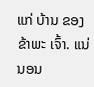ແກ່ ບ້ານ ຂອງ ຂ້າພະ ເຈົ້າ. ແນ່ນອນ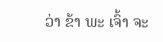ວ່າ ຂ້າ ພະ ເຈົ້າ ຈະ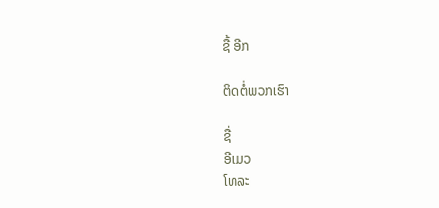ຊື້ ອີກ

ຕິດຕໍ່ພວກເຮົາ

ຊື່
ອີເມວ
ໂທລະ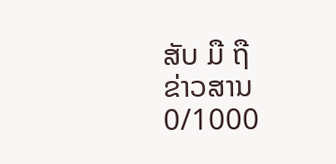ສັບ ມື ຖື
ຂ່າວສານ
0/1000